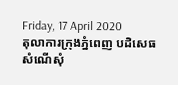Friday, 17 April 2020
តុលាការក្រុងភ្នំពេញ បដិសេធសំណើសុំ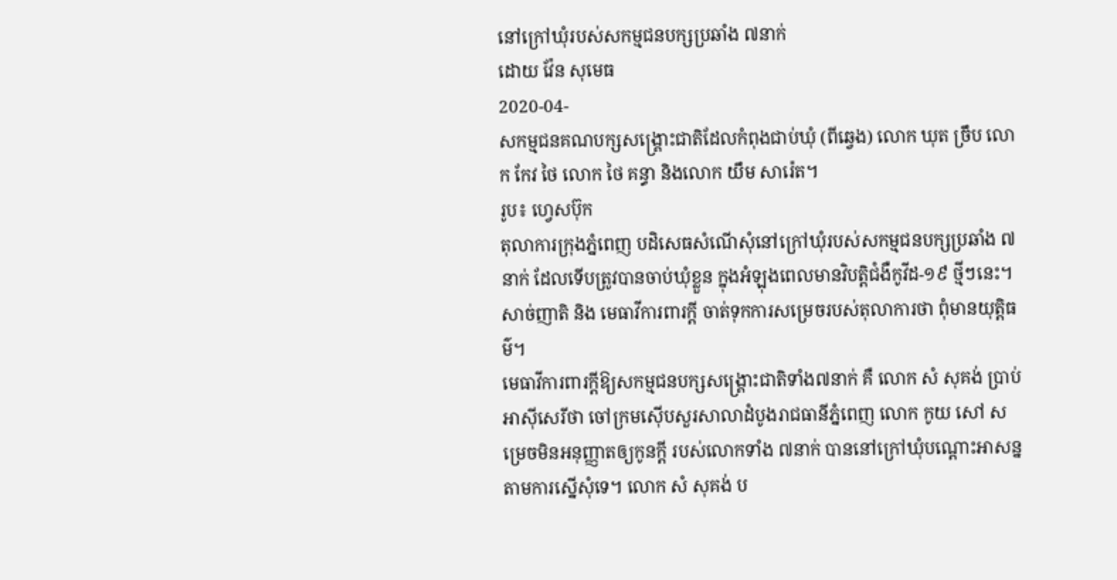នៅក្រៅឃុំរបស់សកម្មជនបក្សប្រឆាំង ៧នាក់
ដោយ វ៉ែន សុមេធ
2020-04-
សកម្មជនគណបក្សសង្គ្រោះជាតិដែលកំពុងជាប់ឃុំ (ពីឆ្វេង) លោក ឃុត ច្រឹប លោក កែវ ថៃ លោក ថៃ គន្ធា និងលោក យឹម សារ៉េត។
រូប៖ ហ្វេសប៊ុក
តុលាការក្រុងភ្នំពេញ បដិសេធសំណើសុំនៅក្រៅឃុំរបស់សកម្មជនបក្សប្រឆាំង ៧នាក់ ដែលទើបត្រូវបានចាប់ឃុំខ្លួន ក្នុងអំឡុងពេលមានវិបត្តិជំងឺកូវីដ-១៩ ថ្មីៗនេះ។ សាច់ញាតិ និង មេធាវីការពារក្ដី ចាត់ទុកការសម្រេចរបស់តុលាការថា ពុំមានយុត្តិធម៌។
មេធាវីការពារក្តីឱ្យសកម្មជនបក្សសង្គ្រោះជាតិទាំង៧នាក់ គឺ លោក សំ សុគង់ ប្រាប់អាស៊ីសេរីថា ចៅក្រមស៊ើបសួរសាលាដំបូងរាជធានីភ្នំពេញ លោក កូយ សៅ សម្រេចមិនអនុញ្ញាតឲ្យកូនក្តី របស់លោកទាំង ៧នាក់ បាននៅក្រៅឃុំបណ្ដោះអាសន្នតាមការស្នើសុំទេ។ លោក សំ សុគង់ ប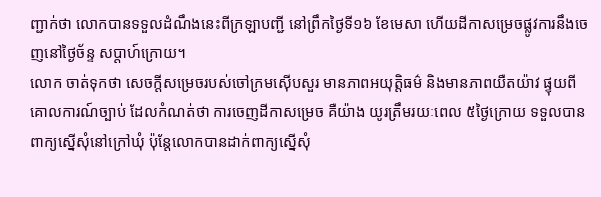ញ្ជាក់ថា លោកបានទទួលដំណឹងនេះពីក្រឡាបញ្ជី នៅព្រឹកថ្ងៃទី១៦ ខែមេសា ហើយដីកាសម្រេចផ្លូវការនឹងចេញនៅថ្ងៃច័ន្ទ សប្ដាហ៍ក្រោយ។
លោក ចាត់ទុកថា សេចក្តីសម្រេចរបស់ចៅក្រមស៊ើបសួរ មានភាពអយុត្តិធម៌ និងមានភាពយឺតយ៉ាវ ផ្ទុយពីគោលការណ៍ច្បាប់ ដែលកំណត់ថា ការចេញដីកាសម្រេច គឺយ៉ាង យូរត្រឹមរយៈពេល ៥ថ្ងៃក្រោយ ទទួលបានពាក្យស្នើសុំនៅក្រៅឃុំ ប៉ុន្តែលោកបានដាក់ពាក្យស្នើសុំ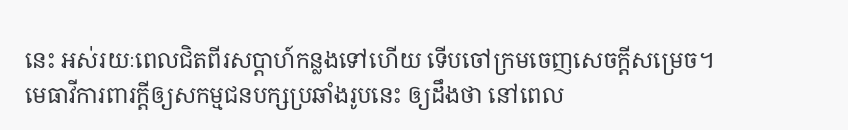នេះ អស់រយៈពេលជិតពីរសប្ដាហ៍កន្លងទៅហើយ ទើបចៅក្រមចេញសេចក្ដីសម្រេច។
មេធាវីការពារក្តីឲ្យសកម្មជនបក្សប្រឆាំងរូបនេះ ឲ្យដឹងថា នៅពេល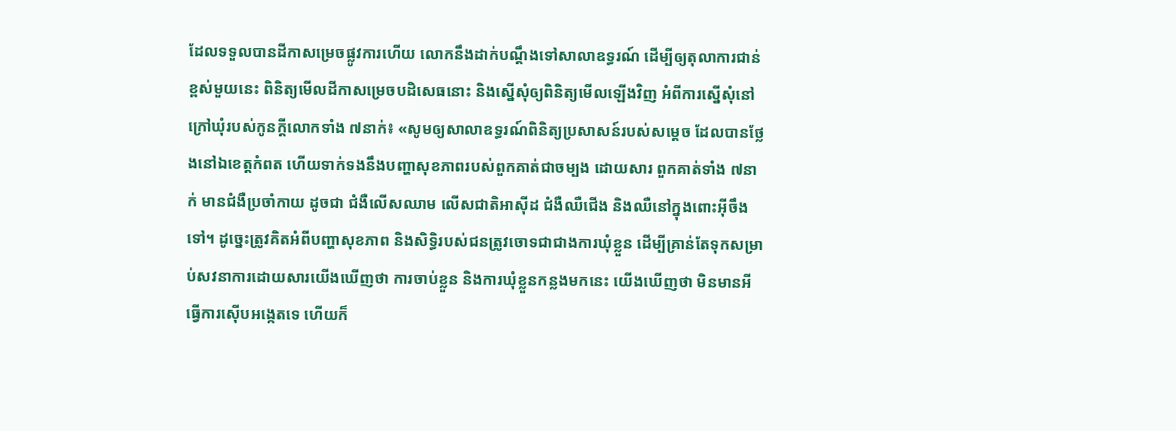ដែលទទួលបានដីកាសម្រេចផ្លូវការហើយ លោកនឹងដាក់បណ្ដឹងទៅសាលាឧទ្ធរណ៍ ដើម្បីឲ្យតុលាការជាន់ខ្ពស់មួយនេះ ពិនិត្យមើលដីកាសម្រេចបដិសេធនោះ និងស្នើសុំឲ្យពិនិត្យមើលឡើងវិញ អំពីការស្នើសុំនៅក្រៅឃុំរបស់កូនក្តីលោកទាំង ៧នាក់៖ «សូមឲ្យសាលាឧទ្ធរណ៍ពិនិត្យប្រសាសន៍របស់សម្ដេច ដែលបានថ្លែងនៅឯខេត្តកំពត ហើយទាក់ទងនឹងបញ្ហាសុខភាពរបស់ពួកគាត់ជាចម្បង ដោយសារ ពួកគាត់ទាំង ៧នាក់ មានជំងឺប្រចាំកាយ ដូចជា ជំងឺលើសឈាម លើសជាតិអាស៊ីដ ជំងឺឈឺជើង និងឈឺនៅក្នុងពោះអ៊ីចឹងទៅ។ ដូច្នេះត្រូវគិតអំពីបញ្ហាសុខភាព និងសិទ្ធិរបស់ជនត្រូវចោទជាជាងការឃុំខ្លួន ដើម្បីគ្រាន់តែទុកសម្រាប់សវនាការដោយសារយើងឃើញថា ការចាប់ខ្លួន និងការឃុំខ្លួនកន្លងមកនេះ យើងឃើញថា មិនមានអីធ្វើការស៊ើបអង្កេតទេ ហើយក៏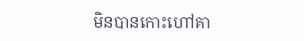មិនបានកោះហៅគា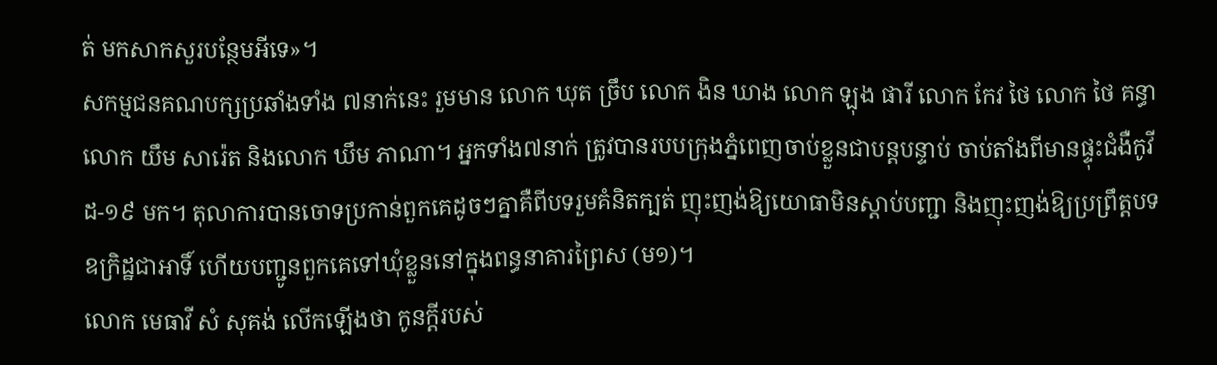ត់ មកសាកសួរបន្ថែមអីទេ»។
សកម្មជនគណបក្សប្រឆាំងទាំង ៧នាក់នេះ រួមមាន លោក ឃុត ច្រឹប លោក ងិន ឃាង លោក ឡុង ផារី លោក កែវ ថៃ លោក ថៃ គន្ធា លោក យឹម សារ៉េត និងលោក ឃឹម ភាណា។ អ្នកទាំង៧នាក់ ត្រូវបានរបបក្រុងភ្នំពេញចាប់ខ្លួនជាបន្តបន្ទាប់ ចាប់តាំងពីមានផ្ទុះជំងឺកូវីដ-១៩ មក។ តុលាការបានចោទប្រកាន់ពួកគេដូចៗគ្នាគឺពីបទរួមគំនិតក្បត់ ញុះញង់ឱ្យយោធាមិនស្ដាប់បញ្ជា និងញុះញង់ឱ្យប្រព្រឹត្តបទឧក្រិដ្ឋជាអាទិ៍ ហើយបញ្ជូនពួកគេទៅឃុំខ្លួននៅក្នុងពន្ធនាគារព្រៃស (ម១)។
លោក មេធាវី សំ សុគង់ លើកឡើងថា កូនក្តីរបស់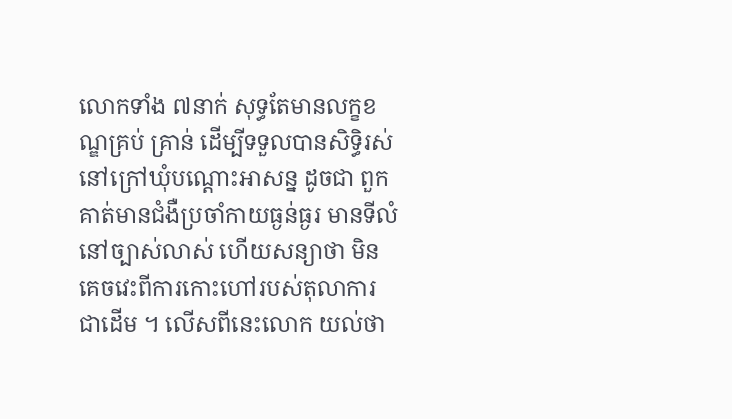លោកទាំង ៧នាក់ សុទ្ធតែមានលក្ខខណ្ឌគ្រប់ គ្រាន់ ដើម្បីទទួលបានសិទ្ធិរស់នៅក្រៅឃុំបណ្ដោះអាសន្ន ដូចជា ពួកគាត់មានជំងឺប្រចាំកាយធ្ងន់ធ្ងរ មានទីលំនៅច្បាស់លាស់ ហើយសន្យាថា មិនគេចវេះពីការកោះហៅរបស់តុលាការ ជាដើម ។ លើសពីនេះលោក យល់ថា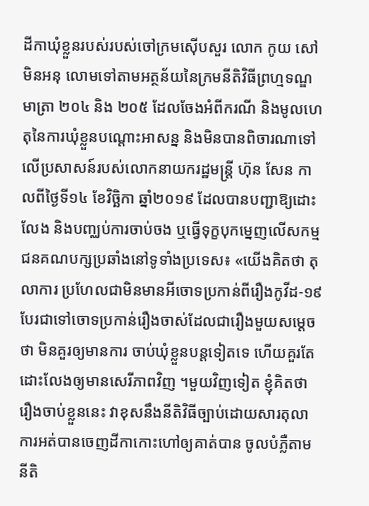ដីកាឃុំខ្លួនរបស់របស់ចៅក្រមស៊ើបសួរ លោក កូយ សៅ មិនអនុ លោមទៅតាមអត្ថន័យនៃក្រមនីតិវិធីព្រហ្មទណ្ឌ មាត្រា ២០៤ និង ២០៥ ដែលចែងអំពីករណី និងមូលហេតុនៃការឃុំខ្លួនបណ្ដោះអាសន្ន និងមិនបានពិចារណាទៅលើប្រសាសន៍របស់លោកនាយករដ្ឋមន្ត្រី ហ៊ុន សែន កាលពីថ្ងៃទី១៤ ខែវិច្ឆិកា ឆ្នាំ២០១៩ ដែលបានបញ្ជាឱ្យដោះលែង និងបញ្ឈប់ការចាប់ចង ឬធ្វើទុក្ខបុកម្នេញលើសកម្មជនគណបក្សប្រឆាំងនៅទូទាំងប្រទេស៖ «យើងគិតថា តុលាការ ប្រហែលជាមិនមានអីចោទប្រកាន់ពីរឿងកូវីដ-១៩ បែរជាទៅចោទប្រកាន់រឿងចាស់ដែលជារឿងមួយសម្ដេចថា មិនគួរឲ្យមានការ ចាប់ឃុំខ្លួនបន្តទៀតទេ ហើយគួរតែដោះលែងឲ្យមានសេរីភាពវិញ ។មួយវិញទៀត ខ្ញុំគិតថា រឿងចាប់ខ្លួននេះ វាខុសនឹងនីតិវិធីច្បាប់ដោយសារតុលាការអត់បានចេញដីកាកោះហៅឲ្យគាត់បាន ចូលបំភ្លឺតាមនីតិ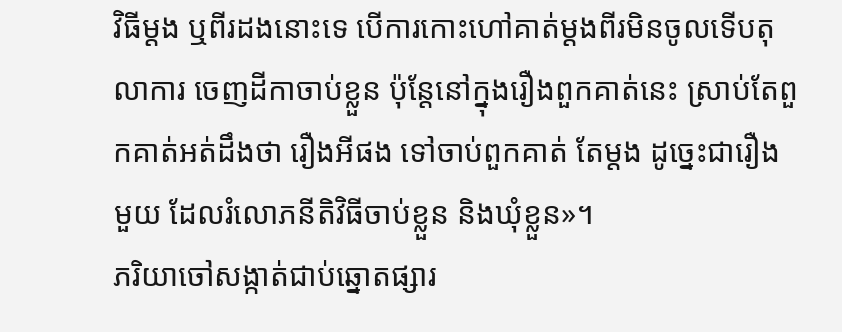វិធីម្ដង ឬពីរដងនោះទេ បើការកោះហៅគាត់ម្ដងពីរមិនចូលទើបតុលាការ ចេញដីកាចាប់ខ្លួន ប៉ុន្តែនៅក្នុងរឿងពួកគាត់នេះ ស្រាប់តែពួកគាត់អត់ដឹងថា រឿងអីផង ទៅចាប់ពួកគាត់ តែម្ដង ដូច្នេះជារឿងមួយ ដែលរំលោភនីតិវិធីចាប់ខ្លួន និងឃុំខ្លួន»។
ភរិយាចៅសង្កាត់ជាប់ឆ្នោតផ្សារ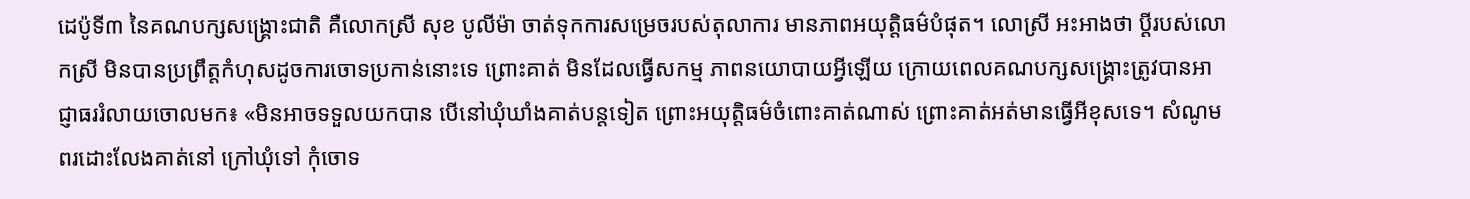ដេប៉ូទី៣ នៃគណបក្សសង្គ្រោះជាតិ គឺលោកស្រី សុខ បូលីម៉ា ចាត់ទុកការសម្រេចរបស់តុលាការ មានភាពអយុត្តិធម៌បំផុត។ លោស្រី អះអាងថា ប្ដីរបស់លោកស្រី មិនបានប្រព្រឹត្តកំហុសដូចការចោទប្រកាន់នោះទេ ព្រោះគាត់ មិនដែលធ្វើសកម្ម ភាពនយោបាយអ្វីឡើយ ក្រោយពេលគណបក្សសង្គ្រោះត្រូវបានអាជ្ញាធររំលាយចោលមក៖ «មិនអាចទទួលយកបាន បើនៅឃុំឃាំងគាត់បន្តទៀត ព្រោះអយុត្តិធម៌ចំពោះគាត់ណាស់ ព្រោះគាត់អត់មានធ្វើអីខុសទេ។ សំណូមពរដោះលែងគាត់នៅ ក្រៅឃុំទៅ កុំចោទ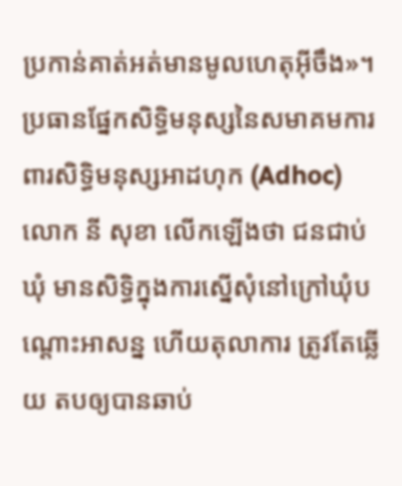ប្រកាន់គាត់អត់មានមូលហេតុអ៊ីចឹង»។
ប្រធានផ្នែកសិទ្ធិមនុស្សនៃសមាគមការពារសិទ្ធិមនុស្សអាដហុក (Adhoc) លោក នី សុខា លើកឡើងថា ជនជាប់ឃុំ មានសិទ្ធិក្នុងការស្នើសុំនៅក្រៅឃុំបណ្ដោះអាសន្ន ហើយតុលាការ ត្រូវតែឆ្លើយ តបឲ្យបានឆាប់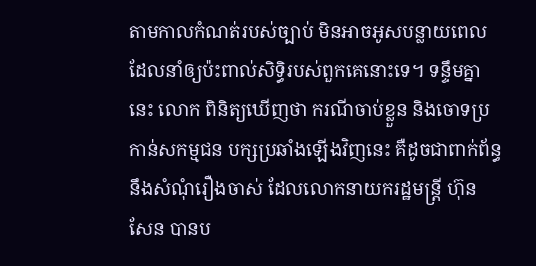តាមកាលកំណត់របស់ច្បាប់ មិនអាចអូសបន្លាយពេល ដែលនាំឲ្យប៉ះពាល់សិទ្ធិរបស់ពួកគេនោះទេ។ ទន្ទឹមគ្នានេះ លោក ពិនិត្យឃើញថា ករណីចាប់ខ្លួន និងចោទប្រកាន់សកម្មជន បក្សប្រឆាំងឡើងវិញនេះ គឺដូចជាពាក់ព័ន្ធនឹងសំណុំរឿងចាស់ ដែលលោកនាយករដ្ឋមន្ត្រី ហ៊ុន សែន បានប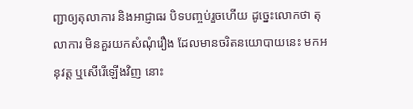ញ្ជាឲ្យតុលាការ និងអាជ្ញាធរ បិទបញ្ចប់រួចហើយ ដូច្នេះលោកថា តុលាការ មិនគួរយកសំណុំរឿង ដែលមានចរិតនយោបាយនេះ មកអនុវត្ត ឬសើរើឡើងវិញ នោះ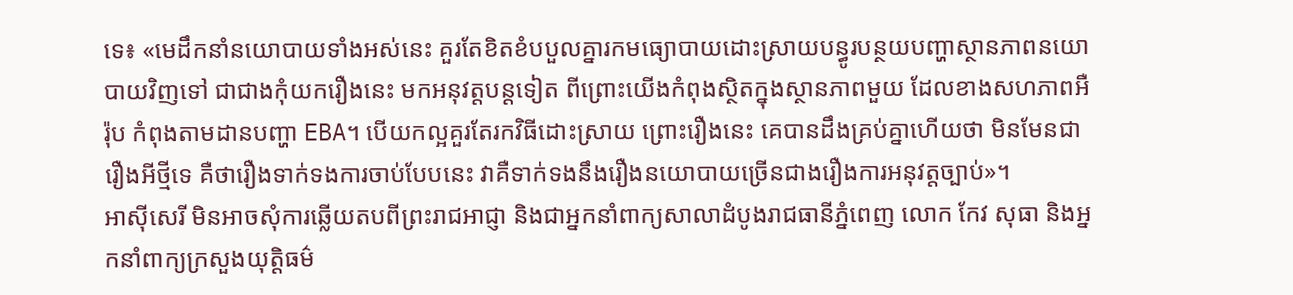ទេ៖ «មេដឹកនាំនយោបាយទាំងអស់នេះ គួរតែខិតខំបបួលគ្នារកមធ្យោបាយដោះស្រាយបន្ធូរបន្ថយបញ្ហាស្ថានភាពនយោបាយវិញទៅ ជាជាងកុំយករឿងនេះ មកអនុវត្តបន្តទៀត ពីព្រោះយើងកំពុងស្ថិតក្នុងស្ថានភាពមួយ ដែលខាងសហភាពអឺរ៉ុប កំពុងតាមដានបញ្ហា EBA។ បើយកល្អគួរតែរកវិធីដោះស្រាយ ព្រោះរឿងនេះ គេបានដឹងគ្រប់គ្នាហើយថា មិនមែនជារឿងអីថ្មីទេ គឺថារឿងទាក់ទងការចាប់បែបនេះ វាគឺទាក់ទងនឹងរឿងនយោបាយច្រើនជាងរឿងការអនុវត្តច្បាប់»។
អាស៊ីសេរី មិនអាចសុំការឆ្លើយតបពីព្រះរាជអាជ្ញា និងជាអ្នកនាំពាក្យសាលាដំបូងរាជធានីភ្នំពេញ លោក កែវ សុធា និងអ្នកនាំពាក្យក្រសួងយុត្តិធម៌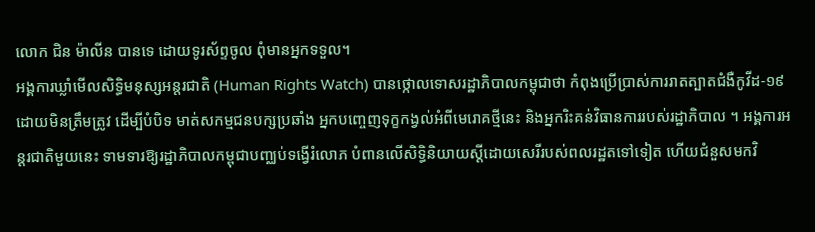លោក ជិន ម៉ាលីន បានទេ ដោយទូរស័ព្ទចូល ពុំមានអ្នកទទួល។
អង្គការឃ្លាំមើលសិទ្ធិមនុស្សអន្តរជាតិ (Human Rights Watch) បានថ្កោលទោសរដ្ឋាភិបាលកម្ពុជាថា កំពុងប្រើប្រាស់ការរាតត្បាតជំងឺកូវីដ-១៩ ដោយមិនត្រឹមត្រូវ ដើម្បីបំបិទ មាត់សកម្មជនបក្សប្រឆាំង អ្នកបញ្ចេញទុក្ខកង្វល់អំពីមេរោគថ្មីនេះ និងអ្នករិះគន់វិធានការរបស់រដ្ឋាភិបាល ។ អង្គការអន្តរជាតិមួយនេះ ទាមទារឱ្យរដ្ឋាភិបាលកម្ពុជាបញ្ឈប់ទង្វើរំលោភ បំពានលើសិទ្ធិនិយាយស្ដីដោយសេរីរបស់ពលរដ្ឋតទៅទៀត ហើយជំនួសមកវិ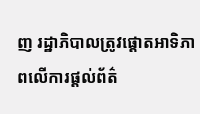ញ រដ្ឋាភិបាលត្រូវផ្ដោតអាទិភាពលើការផ្ដល់ព័ត៌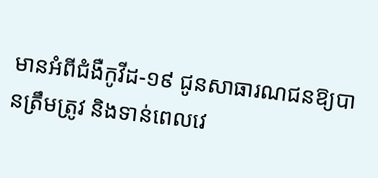មានអំពីជំងឺកូវីដ-១៩ ជូនសាធារណជនឱ្យបានត្រឹមត្រូវ និងទាន់ពេលវេ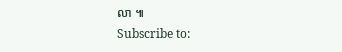លា ៕
Subscribe to: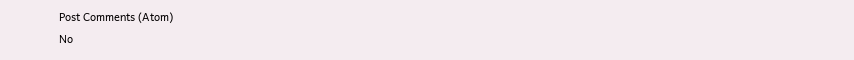Post Comments (Atom)
No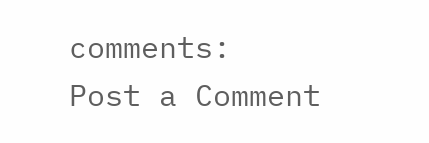comments:
Post a Comment